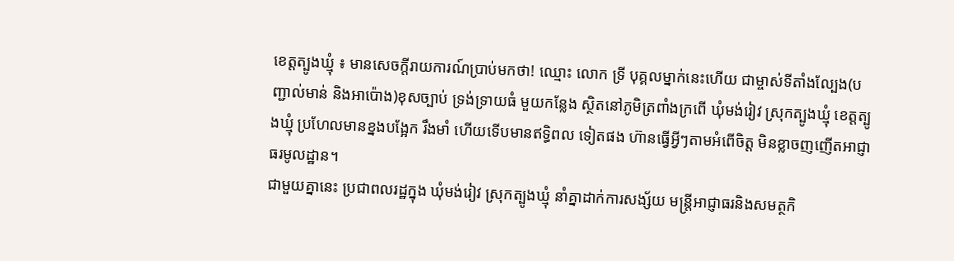ខេត្តត្បូងឃ្មុំ ៖ មានសេចក្តីរាយការណ៍ប្រាប់មកថា! ឈ្មោះ លោក ទ្រី បុគ្គលម្នាក់នេះហើយ ជាម្ចាស់ទីតាំងល្បែង(បញ្ជាល់មាន់ និងអាប៉ោង)ខុសច្បាប់ ទ្រង់ទ្រាយធំ មួយកន្លែង ស្ថិតនៅភូមិត្រពាំងក្រពើ ឃុំមង់រៀវ ស្រុកត្បូងឃ្មុំ ខេត្តត្បូងឃ្មុំ ប្រហែលមានខ្នងបង្អែក រឹងមាំ ហើយទើបមានឥទ្ធិពល ទៀតផង ហ៊ានធ្វើអ្វីៗតាមអំពើចិត្ត មិនខ្លាចញញើតអាជ្ញាធរមូលដ្ឋាន។
ជាមួយគ្នានេះ ប្រជាពលរដ្ឋក្នុង ឃុំមង់រៀវ ស្រុកត្បូងឃ្មុំ នាំគ្នាដាក់ការសង្ស័យ មន្ត្រីអាជ្ញាធរនិងសមត្ថកិ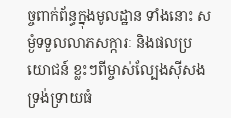ច្ចពាក់ព័ន្ធក្នុងមូលដ្ឋាន ទាំងនោះ សម្ងំទទួលលាភសក្ការៈ និងផលប្រយោជន៍ ខ្លះៗពីម្ចាស់ល្បែងសុីសង ទ្រង់ទ្រាយធំ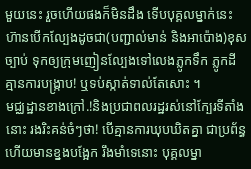មួយនេះ រួចហើយផងក៏មិនដឹង ទើបបុគ្គលម្នាក់នេះ ហ៊ានបើកល្បែងដូចជា(បញ្ជាល់មាន់ និងអាប៉ោង)ខុសច្បាប់ ទុកឲ្យក្រុមញៀនល្បែងទៅលេងភ្លូកទឹក ភ្លូកដី គ្មានការបង្ក្រាប! ឬទប់ស្កាត់ទាល់តែសោះ ។
មជ្ឈដ្ឋានខាងក្រៅ.!និងប្រជាពលរដ្ឋរស់នៅក្បែរទីតាំងនោះ រងរិះគន់ចំៗថា! បើគ្មានការឃុបឃិតគ្នា ជាប្រព័ន្ធ ហើយមានខ្នងបង្អែក រឹងមាំទេនោះ បុគ្គលម្នា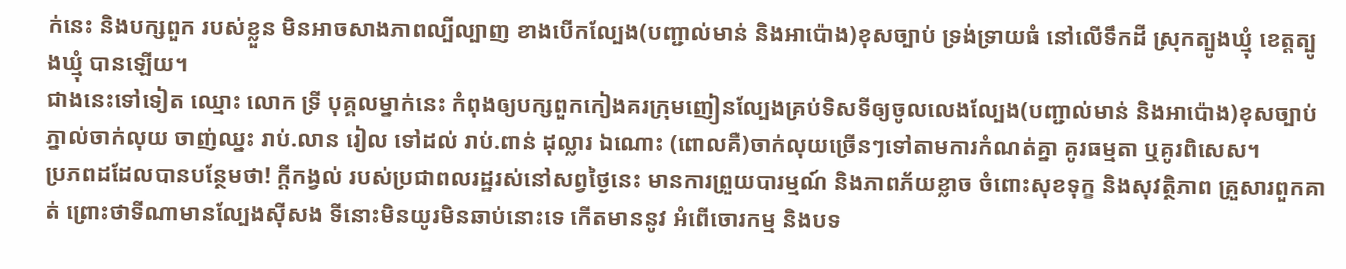ក់នេះ និងបក្សពួក របស់ខ្លួន មិនអាចសាងភាពល្បីល្បាញ ខាងបើកល្បែង(បញ្ជាល់មាន់ និងអាប៉ោង)ខុសច្បាប់ ទ្រង់ទ្រាយធំ នៅលើទឹកដី ស្រុកត្បូងឃ្មុំ ខេត្តត្បូងឃ្មុំ បានឡើយ។
ជាងនេះទៅទៀត ឈ្មោះ លោក ទ្រី បុគ្គលម្នាក់នេះ កំពុងឲ្យបក្សពួកកៀងគរក្រុមញៀនល្បែងគ្រប់ទិសទីឲ្យចូលលេងល្បែង(បញ្ជាល់មាន់ និងអាប៉ោង)ខុសច្បាប់ ភ្នាល់ចាក់លុយ ចាញ់ឈ្នះ រាប់.លាន រៀល ទៅដល់ រាប់.ពាន់ ដុល្លារ ឯណោះ (ពោលគឺ)ចាក់លុយច្រើនៗទៅតាមការកំណត់គ្នា គូរធម្មតា ឬគូរពិសេស។
ប្រភពដដែលបានបន្ថែមថា! ក្តីកង្វល់ របស់ប្រជាពលរដ្ឋរស់នៅសព្វថ្ងៃនេះ មានការព្រួយបារម្មណ៍ និងភាពភ័យខ្លាច ចំពោះសុខទុក្ខ និងសុវត្ថិភាព គ្រួសារពួកគាត់ ព្រោះថាទីណាមានល្បែងស៊ីសង ទីនោះមិនយូរមិនឆាប់នោះទេ កើតមាននូវ អំពើចោរកម្ម និងបទ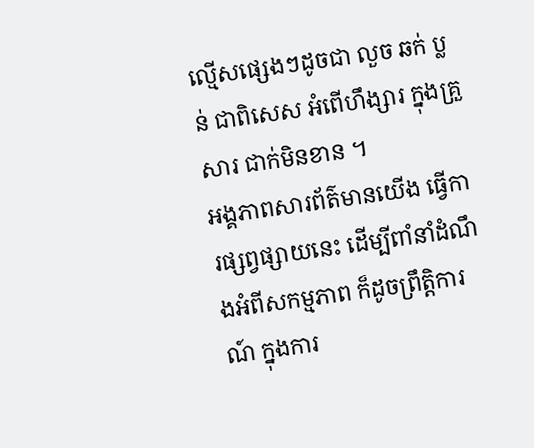ល្មើសផ្សេងៗដូចជា លួច ឆក់ ប្លន់ ជាពិសេស អំពើហឹង្សារ ក្នុងគ្រួសារ ជាក់មិនខាន ។
អង្គភាពសារព័ត៌មានយើង ធ្វើការផ្សព្វផ្សាយនេះ ដើម្បីពាំនាំដំណឹងអំពីសកម្មភាព ក៏ដូចព្រឹត្តិការណ៍ ក្នុងការ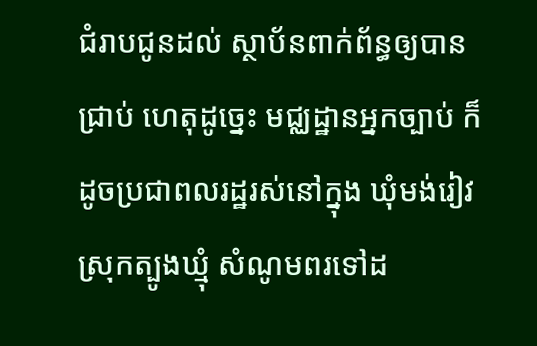ជំរាបជូនដល់ ស្ថាប័នពាក់ព័ន្ធឲ្យបានជ្រាប់ ហេតុដូច្នេះ មជ្ឈដ្ឋានអ្នកច្បាប់ ក៏ដូចប្រជាពលរដ្ឋរស់នៅក្នុង ឃុំមង់រៀវ ស្រុកត្បូងឃ្មុំ សំណូមពរទៅដ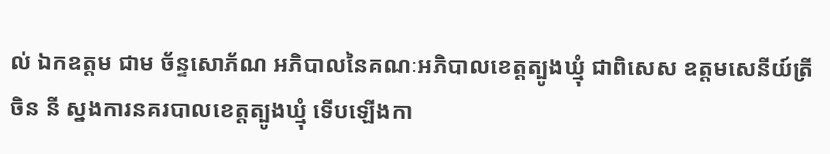ល់ ឯកឧត្តម ជាម ច័ន្ទសោភ័ណ អភិបាលនៃគណៈអភិបាលខេត្តត្បូងឃ្មុំ ជាពិសេស ឧត្តមសេនីយ៍ត្រី ចិន នី ស្នងការនគរបាលខេត្តត្បូងឃ្មុំ ទើបឡើងកា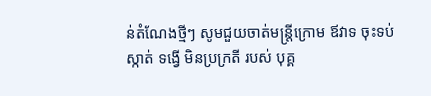ន់តំណែងថ្មីៗ សូមជួយចាត់មន្ត្រីក្រោម ឪវាទ ចុះទប់ស្កាត់ ទង្វើ មិនប្រក្រតី របស់ បុគ្គ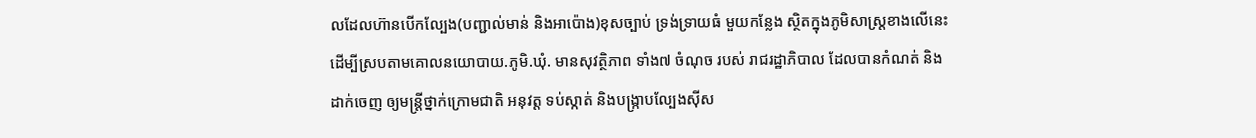លដែលហ៊ានបើកល្បែង(បញ្ជាល់មាន់ និងអាប៉ោង)ខុសច្បាប់ ទ្រង់ទ្រាយធំ មួយកន្លែង ស្ថិតក្នុងភូមិសាស្ត្រខាងលើនេះ ដើម្បីស្របតាមគោលនយោបាយ.ភូមិ.ឃុំ. មានសុវត្ថិភាព ទាំង៧ ចំណុច របស់ រាជរដ្ឋាភិបាល ដែលបានកំណត់ និងដាក់ចេញ ឲ្យមន្ត្រីថ្នាក់ក្រោមជាតិ អនុវត្ត ទប់ស្កាត់ និងបង្ក្រាបល្បែងស៊ីស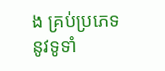ង គ្រប់ប្រភេទ នូវទូទាំ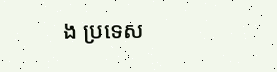ង ប្រទេស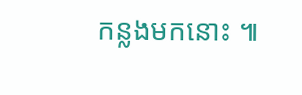កន្លងមកនោះ ៕